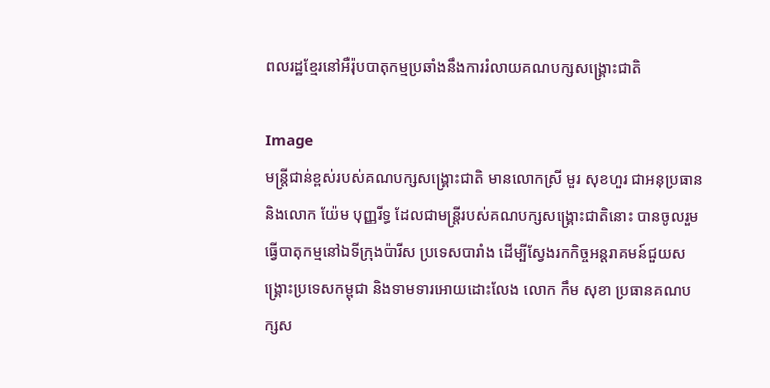ពលរដ្ឋខ្មែរនៅអឺរ៉ុបបាតុកម្មប្រឆាំងនឹងការរំលាយគណបក្សសង្រ្គោះជាតិ

Image
មន្រ្តីជាន់ខ្ពស់របស់គណបក្សសង្រ្គោះជាតិ មានលោកស្រី មួរ សុខហួរ ជាអនុប្រធាន និងលោក យ៉ែម បុញ្ញរីទ្ធ ដែលជាមន្រ្តីរបស់គណបក្សសង្រ្គោះជាតិនោះ បានចូលរួមធ្វើបាតុកម្មនៅឯទីក្រុងប៉ារីស ប្រទេសបារាំង ដើម្បីស្វែងរកកិច្ចអន្តរាគមន៍ជួយសង្រ្គោះប្រទេសកម្ពុជា និងទាមទារអោយដោះលែង លោក កឹម សុខា ប្រធានគណបក្សស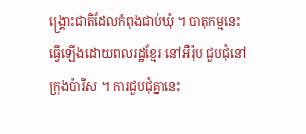ង្រ្គោះជាតិដែលកំពុងជាប់ឃុំ ។ បាតុកម្មនេះ ធ្វើឡើងដោយពលរដ្ឋខ្មែរ នៅអឺរ៉ុប ជួបជុំនៅក្រុងប៉ារីស ។ ការជួបជុំគ្នានេះ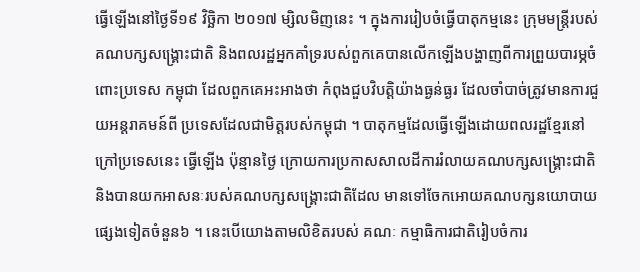ធ្វើឡើងនៅថ្ងៃទី១៩ វិច្ឆិកា ២០១៧ ម្សិលមិញនេះ ។ ក្នុងការរៀបចំធ្វើបាតុកម្មនេះ ក្រុមមន្រ្តីរបស់គណបក្សសង្រ្គោះជាតិ និងពលរដ្ឋអ្នកគាំទ្ររបស់ពួកគេបានលើកឡើងបង្ហាញពីការព្រួយបារម្ភចំពោះប្រទេស កម្ពុជា ដែលពួកគេអះអាងថា កំពុងជួបវិបត្តិយ៉ាងធ្ងន់ធ្ងរ ដែលចាំបាច់ត្រូវមានការជួយអន្តរាគមន៍ពី ប្រទេសដែលជាមិត្តរបស់កម្ពុជា ។ បាតុកម្មដែលធ្វើឡើងដោយពលរដ្ឋខ្មែរនៅក្រៅប្រទេសនេះ ធ្វើឡើង ប៉ុន្មានថ្ងៃ ក្រោយការប្រកាសសាលដីការរំលាយគណបក្សសង្រ្គោះជាតិ និងបានយកអាសនៈរបស់គណបក្សសង្រ្គោះជាតិដែល មានទៅចែកអោយគណបក្សនយោបាយផ្សេងទៀតចំនួន៦ ។ នេះបើយោងតាមលិខិតរបស់ គណៈ កម្មាធិការជាតិរៀបចំការ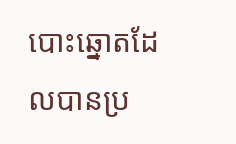បោះឆ្នោតដែលបានប្រ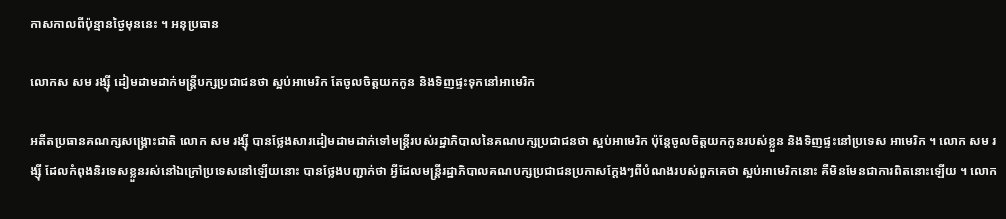កាសកាលពីប៉ុន្មានថ្ងៃមុននេះ ។ អនុប្រធាន

លោកស សម រង្ស៊ី ដៀមដាមដាក់មន្រ្តីបក្សប្រជាជនថា ស្អប់អាមេរិក តែចូលចិត្តយកកូន និងទិញផ្ទះទុកនៅអាមេរិក

អតីតប្រធានគណក្សសង្រ្គោះជាតិ លោក សម រង្ស៊ី បានថ្លែងសារដៀមដាមដាក់ទៅមន្រ្តីរបស់រដ្ឋាភិបាលនៃគណបក្សប្រជាជនថា ស្អប់អាមេរិក ប៉ុន្តែចូលចិត្តយកកូនរបស់ខ្លួន និងទិញផ្ទះនៅប្រទេស អាមេរិក ។ លោក សម រង្ស៊ី ដែលកំពុងនិរទេសខ្លួនរស់នៅឯក្រៅប្រទេសនៅឡើយនោះ បានថ្លែងបញ្ជាក់ថា អ្វីដែលមន្រ្តីរដ្ឋាភិបាលគណបក្សប្រជាជនប្រកាសក្ដែងៗពីបំណងរបស់ពួកគេថា ស្អប់អាមេរិកនោះ គឺមិនមែនជាការពិតនោះឡើយ ។ លោក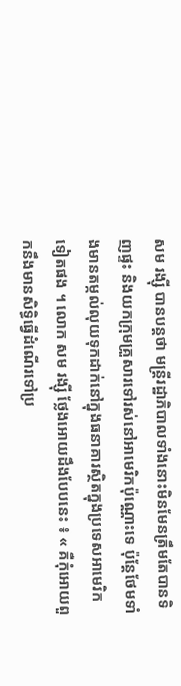សម រង្ស៊ី បានបន្តថា មន្រ្តីរដ្ឋាភិបាលទាំងនោះមិនមែនត្រឹមតែបានទិញផ្ទះ និងយកក្រុមគ្រួសារទៅរស់នៅអាមេរិកប៉ុណ្ណោះទេ ប៉ុន្តែថែមទាំងមានតម្កល់លុយទុកដាក់នៅក្នុងធនាគារស្ថិតក្នុងប្រទេសអាមេរិកទៀតផង ។ លោក សម រង្ស៊ី ថ្លែងអោយដឹងបែបនេះ ៖ « គឺកុំអោយពួកនឹងមានសិទ្ធិធ្វើដំណើរទៅប្រ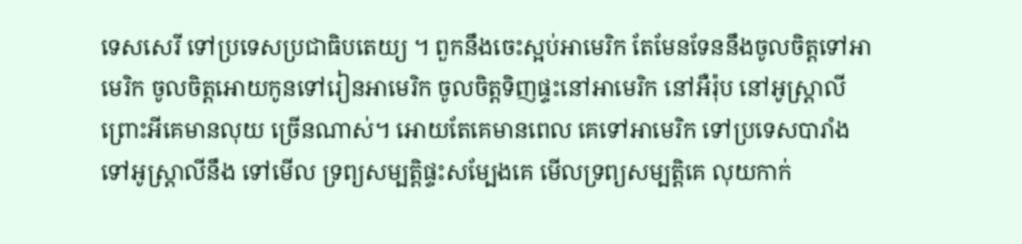ទេសសេរី ទៅប្រទេសប្រជាធិបតេយ្យ ។ ពួកនឹងចេះស្អប់អាមេរិក តែមែនទែននឹងចូលចិត្តទៅអាមេរិក ចូលចិត្តអោយកូនទៅរៀនអាមេរិក ចូលចិត្តទិញផ្ទះនៅអាមេរិក នៅអឺរ៉ុប នៅអូស្រ្តាលី ព្រោះអីគេមានលុយ ច្រើនណាស់។ អោយតែគេមានពេល គេទៅអាមេរិក ទៅប្រទេសបារាំង ទៅអូស្រ្តាលីនឹង ទៅមើល ទ្រព្យសម្បត្តិផ្ទះសម្បែងគេ មើលទ្រព្យសម្បត្តិគេ លុយកាក់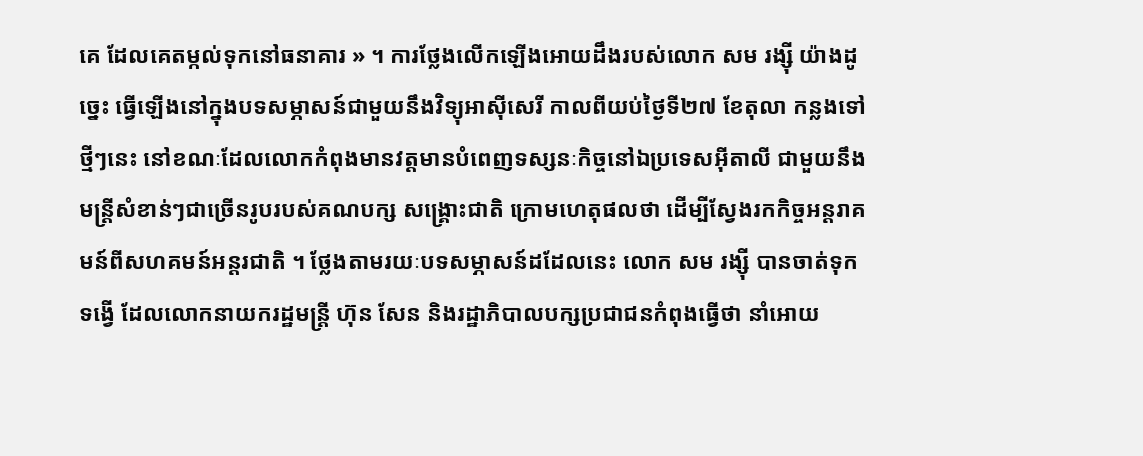គេ ដែលគេតម្កល់ទុកនៅធនាគារ » ។ ការថ្លែងលើកឡើងអោយដឹងរបស់លោក សម រង្ស៊ី យ៉ាងដូច្នេះ ធ្វើឡើងនៅក្នុងបទសម្ភាសន៍ជាមួយនឹងវិទ្យុអាស៊ីសេរី កាលពីយប់ថ្ងៃទី២៧ ខែតុលា កន្លងទៅថ្មីៗនេះ នៅខណៈដែលលោកកំពុងមានវត្តមានបំពេញទស្សនៈកិច្ចនៅឯប្រទេសអ៊ីតាលី ជាមួយនឹង មន្រ្តីសំខាន់ៗជាច្រើនរូបរបស់គណបក្ស សង្រ្គោះជាតិ ក្រោមហេតុផលថា ដើម្បីស្វែងរកកិច្ចអន្តរាគមន៍ពីសហគមន៍អន្តរជាតិ ។ ថ្លែងតាមរយៈបទសម្ភាសន៍ដដែលនេះ លោក សម រង្ស៊ី បានចាត់ទុកទង្វើ ដែលលោកនាយករដ្ឋមន្រ្តី ហ៊ុន សែន និងរដ្ឋាភិបាលបក្សប្រជាជនកំពុងធ្វើថា នាំអោយ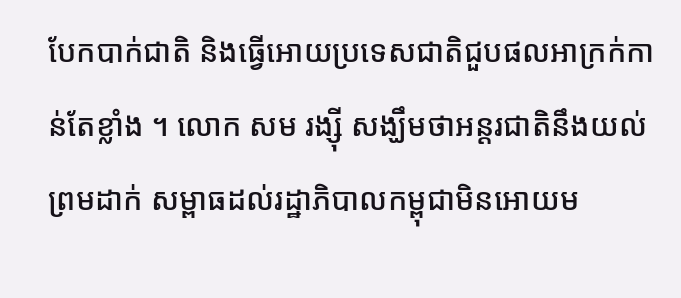បែកបាក់ជាតិ និងធ្វើអោយប្រទេសជាតិជួបផលអាក្រក់កាន់តែខ្លាំង ។ លោក សម រង្ស៊ី សង្ឃឹមថាអន្តរជាតិនឹងយល់ព្រមដាក់ សម្ពាធដល់រដ្ឋាភិបាលកម្ពុជាមិនអោយម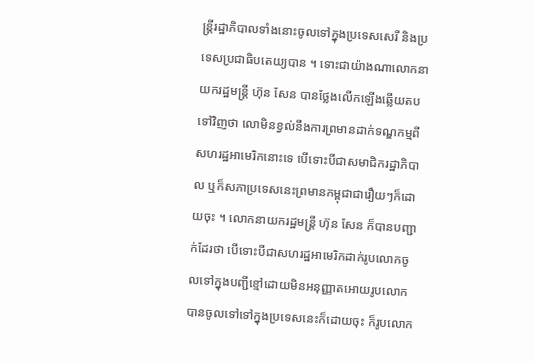ន្រ្តីរដ្ឋាភិបាលទាំងនោះចូលទៅក្នុងប្រទេសសេរី និងប្រទេសប្រជាធិបតេយ្យបាន ។ ទោះជាយ៉ាងណាលោកនាយករដ្ឋមន្រ្តី ហ៊ុន សែន បានថ្លែងលើកឡើងឆ្លើយតបទៅវិញថា លោមិនខ្វល់នឹងការព្រមានដាក់ទណ្ឌកម្មពីសហរដ្ឋអាមេរិកនោះទេ បើទោះបីជាសមាជិករដ្ឋាភិបាល ឬក៏សភាប្រទេសនេះព្រមានកម្ពុជាជារឿយៗក៏ដោយចុះ ។ លោកនាយករដ្ឋមន្រ្តី ហ៊ុន សែន ក៏បានបញ្ជាក់ដែរថា បើទោះបីជាសហរដ្ឋអាមេរិកដាក់រូបលោកចូលទៅក្នុងបញ្ជីខ្មៅដោយមិនអនុញ្ញាតអោយរូបលោកបានចូលទៅទៅក្នុងប្រទេសនេះក៏ដោយចុះ ក៏រូបលោក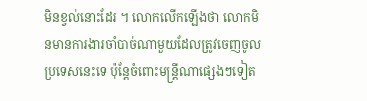មិនខ្វល់នោះដែរ ។ លោកលើកឡើងថា លោកមិនមានការងារចាំបាច់ណាមួយដែលត្រូវចេញចូលប្រទេសនេះទេ ប៉ុន្តែចំពោះមន្រ្តីណាផ្សេងៗទៀត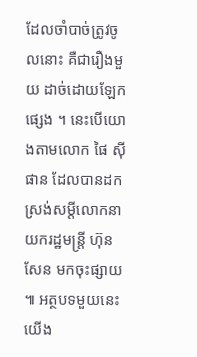ដែលចាំបាច់ត្រូវចូលនោះ គឺជារឿងមួយ ដាច់ដោយឡែកផ្សេង ។ នេះបើយោងតាមលោក ផៃ ស៊ីផាន ដែលបានដកស្រង់សម្ដីលោកនាយករដ្ឋមន្រ្តី ហ៊ុន សែន មកចុះផ្សាយ ៕ អត្ថបទមួយនេះ យើង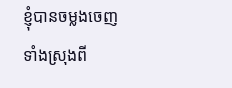ខ្ញុំបានចម្លងចេញទាំងស្រុងពី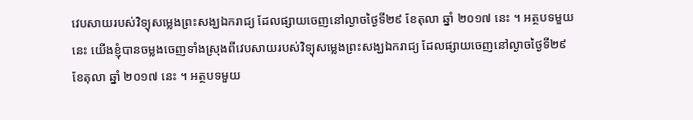វេបសាយរបស់វិទ្យុសម្លេងព្រះសង្ឃឯករាជ្យ ដែលផ្សាយចេញនៅល្ងាចថ្ងៃទី២៩ ខែតុលា ឆ្នាំ ២០១៧ នេះ ។ អត្ថបទមួយនេះ យើងខ្ញុំបានចម្លងចេញទាំងស្រុងពីវេបសាយរបស់វិទ្យុសម្លេងព្រះសង្ឃឯករាជ្យ ដែលផ្សាយចេញនៅល្ងាចថ្ងៃទី២៩ ខែតុលា ឆ្នាំ ២០១៧ នេះ ។ អត្ថបទមួយ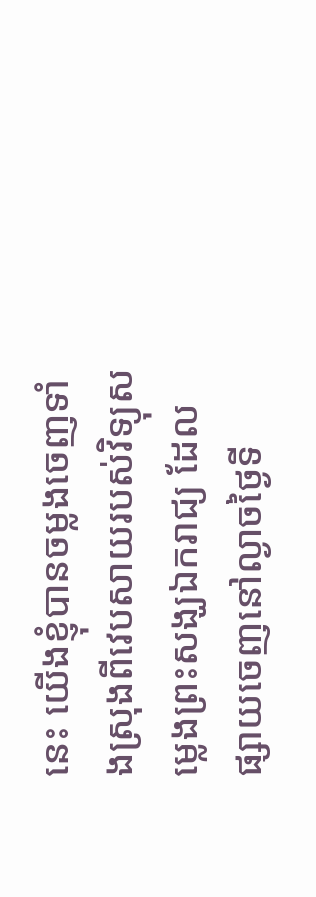នេះ យើងខ្ញុំបានចម្លងចេញទាំងស្រុងពីវេបសាយរបស់វិទ្យុសម្លេងព្រះសង្ឃឯករាជ្យ ដែលផ្សាយចេញនៅល្ងាចថ្ងៃទី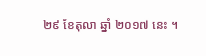២៩ ខែតុលា ឆ្នាំ ២០១៧ នេះ ។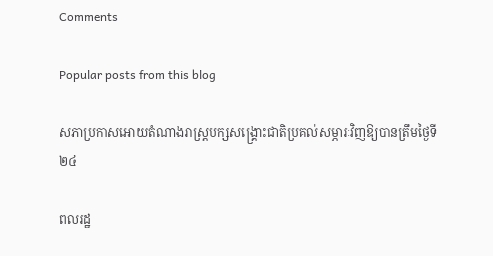Comments

Popular posts from this blog

សភាប្រកាសអោយតំណាងរាស្រ្តបក្សសង្រ្គោះជាតិប្រគល់សម្ភារៈវិញឱ្យបានត្រឹមថ្ងៃទី២៤

ពលរដ្ឋ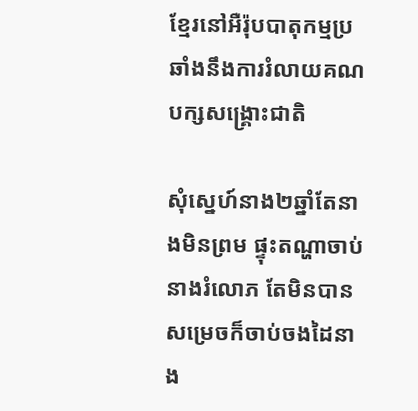ខ្មែរនៅអឺរ៉ុបបាតុកម្មប្រឆាំងនឹងការរំលាយគណបក្សសង្រ្គោះជាតិ

សុំស្នេហ៍នាង២ឆ្នាំតែនាងមិនព្រម ផ្ទុះតណ្ហាចាប់នាងរំលោភ តែមិនបានសម្រេចក៏ចាប់ចងដៃនាង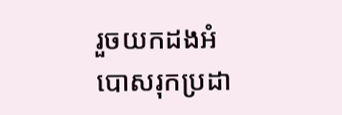រួចយកដងអំបោសរុកប្រដា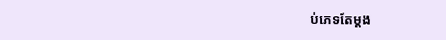ប់ភេទតែម្តង